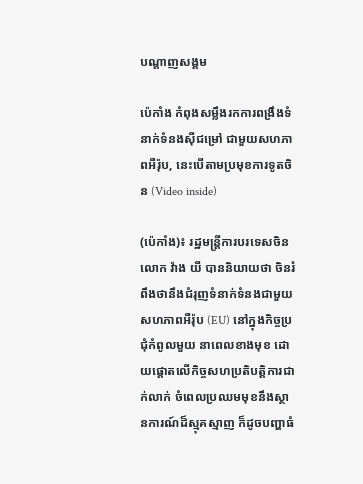បណ្តាញសង្គម

ប៉េកាំង កំពុងសម្លឹងរកការពង្រឹងទំនាក់ទំនងស៊ីជម្រៅ ជាមួយសហភាពអឺរ៉ុប, នេះបើតាមប្រមុខការទូតចិន (Video inside)

(ប៉េកាំង)៖ រដ្ឋមន្រ្តីការបរទេសចិន លោក វ៉ាង យី បាននិយាយថា ចិនរំពឹងថានឹងជំរុញទំនាក់ទំនងជាមួយសហភាពអឺរ៉ុប (EU) នៅក្នុងកិច្ចប្រជុំកំពូលមួយ នាពេលខាងមុខ ដោយផ្តោតលើកិច្ចសហប្រតិបត្តិការជាក់លាក់ ចំពេលប្រឈមមុខនឹងស្ថានការណ៍ដ៏ស្មុគស្មាញ ក៏ដូចបញ្ហាធំ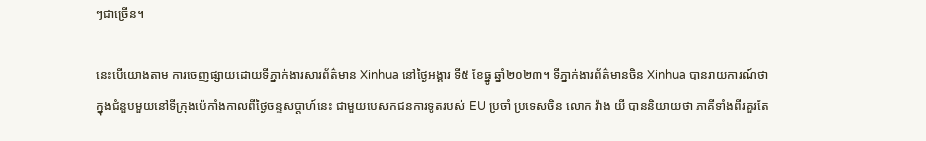ៗជាច្រើន។

នេះបើយោងតាម ការចេញផ្សាយដោយទីភ្នាក់ងារសារព័ត៌មាន Xinhua នៅថ្ងៃអង្គារ ទី៥ ខែធ្នូ ឆ្នាំ២០២៣។ ទីភ្នាក់ងារព័ត៌មានចិន Xinhua បានរាយការណ៍ថា ក្នុងជំនួបមួយនៅទីក្រុងប៉េកាំងកាលពីថ្ងៃចន្ទសប្តាហ៍នេះ ជាមួយបេសកជនការទូតរបស់ EU ប្រចាំ ប្រទេសចិន លោក វ៉ាង យី បាននិយាយថា ភាគីទាំងពីរគួរតែ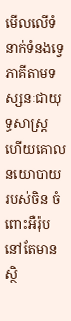មើលលើទំនាក់ទំនងទ្វេភាគីតាមទស្សនៈជាយុទ្ធសាស្ត្រ ហើយគោលនយោបាយរបស់ចិន ចំពោះអឺរ៉ុបនៅតែមានស្ថិ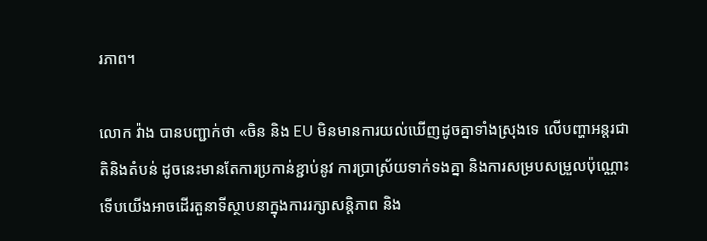រភាព។

លោក វ៉ាង បានបញ្ជាក់ថា «ចិន និង EU មិនមានការយល់ឃើញដូចគ្នាទាំងស្រុងទេ លើបញ្ហាអន្តរជាតិនិងតំបន់ ដូចនេះមានតែការប្រកាន់ខ្ជាប់នូវ ការប្រាស្រ័យទាក់ទងគ្នា និងការសម្របសម្រួលប៉ុណ្ណោះ ទើបយើងអាចដើរតួនាទីស្ថាបនាក្នុងការរក្សាសន្តិភាព និង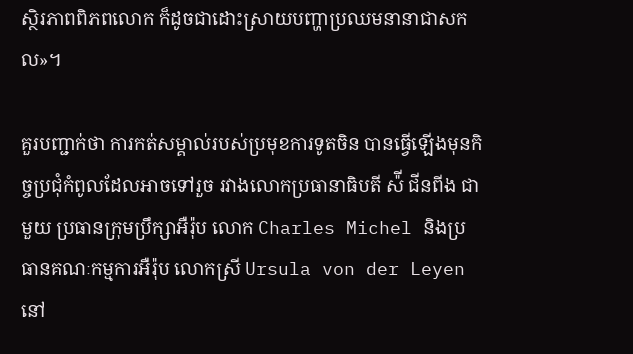ស្ថិរភាពពិភពលោក ក៏ដូចជាដោះស្រាយបញ្ហាប្រឈមនានាជាសកល»។

គួរបញ្ជាក់ថា ការកត់សម្គាល់របស់ប្រមុខការទូតចិន បានធ្វើឡើងមុនកិច្ចប្រជុំកំពូលដែលអាចទៅរួច រវាងលោកប្រធានាធិបតី ស៉ី ជីនពីង ជាមួយ ប្រធានក្រុមប្រឹក្សាអឺរ៉ុប លោក Charles Michel និងប្រធានគណៈកម្មការអឺរ៉ុប លោកស្រី Ursula von der Leyen នៅ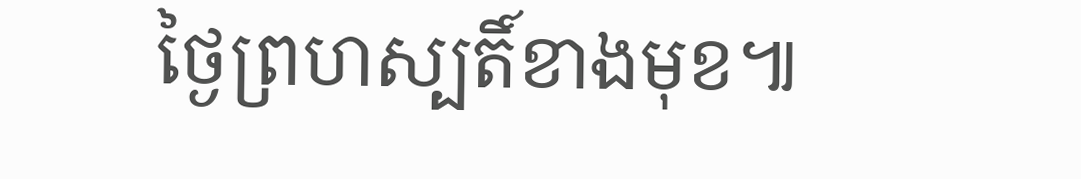ថ្ងៃព្រហស្បតិ៍ខាងមុខ៕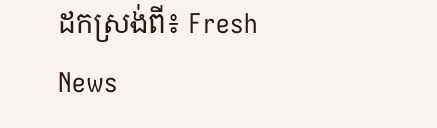ដកស្រង់ពី៖ Fresh News